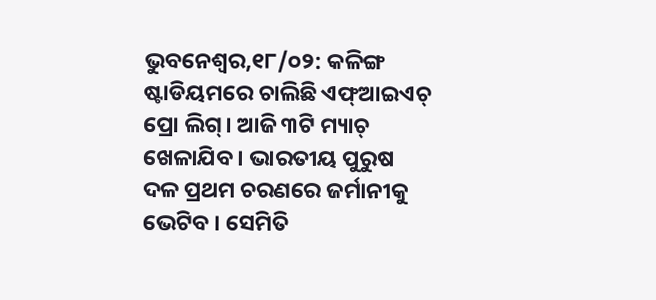ଭୁବନେଶ୍ୱର,୧୮/୦୨: କଳିଙ୍ଗ ଷ୍ଟାଡିୟମରେ ଚାଲିଛି ଏଫ୍ଆଇଏଚ୍ ପ୍ରୋ ଲିଗ୍। ଆଜି ୩ଟି ମ୍ୟାଚ୍ ଖେଳାଯିବ । ଭାରତୀୟ ପୁରୁଷ ଦଳ ପ୍ରଥମ ଚରଣରେ ଜର୍ମାନୀକୁ ଭେଟିବ । ସେମିତି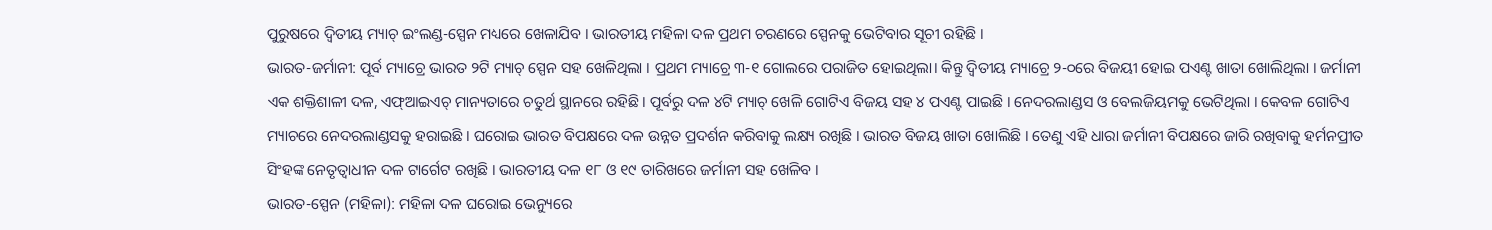ପୁରୁଷରେ ଦ୍ୱିତୀୟ ମ୍ୟାଚ୍ ଇଂଲଣ୍ଡ-ସ୍ପେନ ମଧ୍ୟରେ ଖେଳାଯିବ । ଭାରତୀୟ ମହିଳା ଦଳ ପ୍ରଥମ ଚରଣରେ ସ୍ପେନକୁ ଭେଟିବାର ସୂଚୀ ରହିଛି ।
ଭାରତ-ଜର୍ମାନୀ: ପୂର୍ବ ମ୍ୟାଚ୍ରେ ଭାରତ ୨ଟି ମ୍ୟାଚ୍ ସ୍ପେନ ସହ ଖେଳିଥିଲା । ପ୍ରଥମ ମ୍ୟାଚ୍ରେ ୩-୧ ଗୋଲରେ ପରାଜିତ ହୋଇଥିଲା। କିନ୍ତୁ ଦ୍ୱିତୀୟ ମ୍ୟାଚ୍ରେ ୨-୦ରେ ବିଜୟୀ ହୋଇ ପଏଣ୍ଟ ଖାତା ଖୋଲିଥିଲା । ଜର୍ମାନୀ ଏକ ଶକ୍ତିଶାଳୀ ଦଳ, ଏଫ୍ଆଇଏଚ୍ ମାନ୍ୟତାରେ ଚତୁର୍ଥ ସ୍ଥାନରେ ରହିଛି । ପୂର୍ବରୁ ଦଳ ୪ଟି ମ୍ୟାଚ୍ ଖେଳି ଗୋଟିଏ ବିଜୟ ସହ ୪ ପଏଣ୍ଟ ପାଇଛି । ନେଦରଲାଣ୍ଡସ ଓ ବେଲଜିୟମକୁ ଭେଟିଥିଲା । କେବଳ ଗୋଟିଏ ମ୍ୟାଚରେ ନେଦରଲାଣ୍ଡସକୁ ହରାଇଛି । ଘରୋଇ ଭାରତ ବିପକ୍ଷରେ ଦଳ ଉନ୍ନତ ପ୍ରଦର୍ଶନ କରିବାକୁ ଲକ୍ଷ୍ୟ ରଖିଛି । ଭାରତ ବିଜୟ ଖାତା ଖୋଲିଛି । ତେଣୁ ଏହି ଧାରା ଜର୍ମାନୀ ବିପକ୍ଷରେ ଜାରି ରଖିବାକୁ ହର୍ମନପ୍ରୀତ ସିଂହଙ୍କ ନେତୃତ୍ୱାଧୀନ ଦଳ ଟାର୍ଗେଟ ରଖିଛି । ଭାରତୀୟ ଦଳ ୧୮ ଓ ୧୯ ତାରିଖରେ ଜର୍ମାନୀ ସହ ଖେଳିବ ।
ଭାରତ-ସ୍ପେନ (ମହିଳା): ମହିଳା ଦଳ ଘରୋଇ ଭେନ୍ୟୁରେ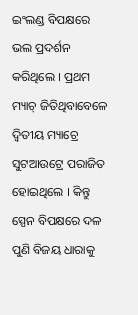ଇଂଲଣ୍ଡ ବିପକ୍ଷରେ ଭଲ ପ୍ରଦର୍ଶନ କରିଥିଲେ । ପ୍ରଥମ ମ୍ୟାଚ୍ ଜିତିଥିବାବେଳେ ଦ୍ୱିତୀୟ ମ୍ୟାଚ୍ରେ ସୁଟଆଉଟ୍ରେ ପରାଜିତ ହୋଇଥିଲେ । କିନ୍ତୁ ସ୍ପେନ ବିପକ୍ଷରେ ଦଳ ପୁଣି ବିଜୟ ଧାରାକୁ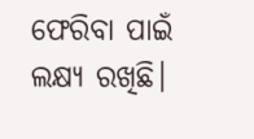ଫେରିବା ପାଇଁ ଲକ୍ଷ୍ୟ ରଖିଛି।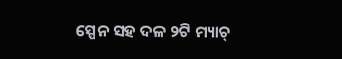ସ୍ପେନ ସହ ଦଳ ୨ଟି ମ୍ୟାଚ୍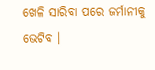ଖେଳି ସାରିବା ପରେ ଜର୍ମାନୀକୁ ଭେଟିବ ।